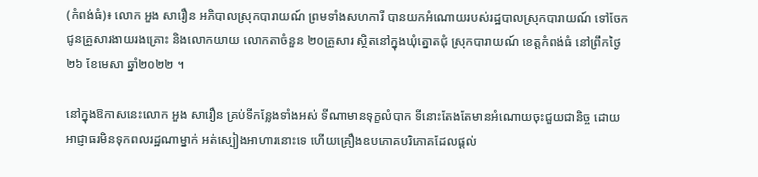(កំពង់ធំ)៖ លោក អួង សារឿន អភិបាលស្រុកបារាយណ៍ ព្រមទាំងសហការី បានយកអំណោយរបស់រដ្ឋបាលស្រុកបារាយណ៍ ទៅចែកជូនគ្រួសារងាយរងគ្រោះ និងលោកយាយ លោកតាចំនួន ២០គ្រួសារ ស្ថិតនៅក្នុងឃុំត្នោតជុំ ស្រុកបារាយណ៍ ខេត្តកំពង់ធំ នៅព្រឹកថ្ងៃ២៦ ខែមេសា ឆ្នាំ២០២២ ។

នៅក្នុងឱកាសនេះលោក អួង សារឿន គ្រប់ទីកន្លែងទាំងអស់ ទីណាមានទុក្ខលំបាក ទីនោះតែងតែមានអំណោយចុះជួយជានិច្ច ដោយអាជ្ញាធរមិនទុកពលរដ្ឋណាម្នាក់ អត់ស្បៀងអាហារនោះទេ ហើយគ្រឿងឧបភោគបរិភោគដែលផ្ដល់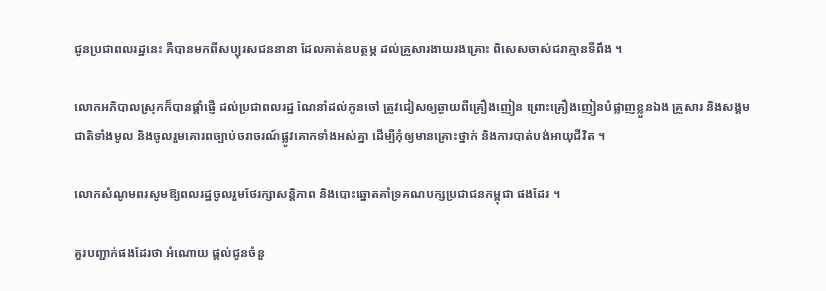ជូនប្រជាពលរដ្ឋនេះ គឺបានមកពីសប្បុរសជននានា ដែលគាត់ឧបត្ថម្ភ ដល់គ្រួសារងាយរងគ្រោះ ពិសេសចាស់ជរាគ្មានទីពឹង ។

លោកអភិបាលស្រុកក៏បានផ្ដាំផ្ញើ ដល់ប្រជាពលរដ្ឋ ណែនាំដល់កូនចៅ ត្រូវជៀសឲ្យឆ្ងាយពីគ្រឿងញៀន ព្រោះគ្រឿងញៀនបំផ្លាញខ្លួនឯង គ្រួសារ និងសង្គមជាតិទាំងមូល និងចូលរួមគោរពច្បាប់ចរាចរណ៍ផ្លូវគោកទាំងអស់គ្នា ដើម្បីកុំឲ្យមានគ្រោះថ្នាក់ និងការបាត់បង់អាយុជីវិត ។

លោកសំណូមពរសូមឱ្យពលរដ្ឋចូលរួមថែរក្សាសន្តិភាព និងបោះឆ្នោតគាំទ្រគណបក្សប្រជាជនកម្ពុជា ផងដែរ ។

គួរបញ្ជាក់ផងដែរថា អំណោយ ផ្ដល់ជូនចំនួ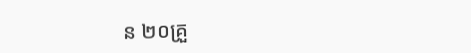ន ២០គ្រួ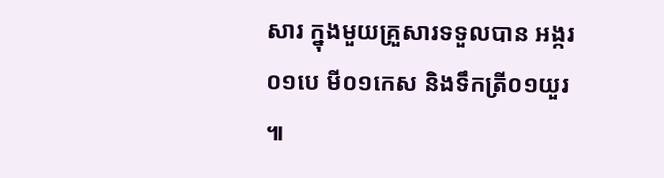សារ ក្នុងមួយគ្រួសារទទួលបាន អង្ករ០១បេ មី០១កេស និងទឹកត្រី០១យួរ ៕